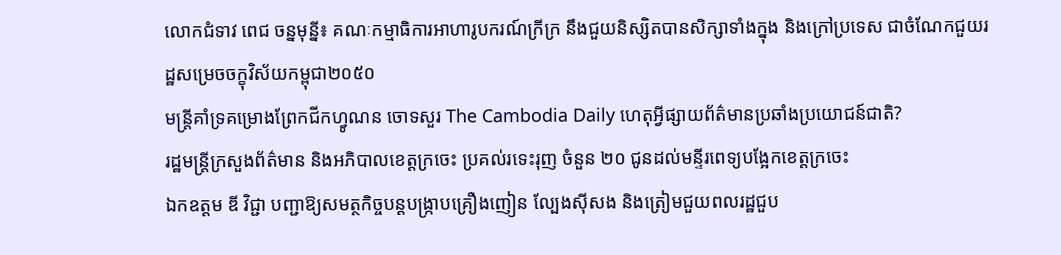លោកជំទាវ ពេជ ចន្នមុន្នី៖ គណៈកម្មាធិការអាហារូបករណ៍ក្រីក្រ នឹងជួយនិស្សិតបានសិក្សាទាំងក្នុង និងក្រៅប្រទេស ជាចំណែកជួយរដ្ឋសម្រេចចក្ខុវិស័យកម្ពុជា២០៥០
មន្ត្រីគាំទ្រគម្រោងព្រែកជីកហ្វូណន ចោទសួរ The Cambodia Daily ហេតុអ្វីផ្សាយព័ត៌មានប្រឆាំងប្រយោជន៍ជាតិ?
រដ្ឋមន្ត្រីក្រសួងព័ត៌មាន និងអភិបាលខេត្តក្រចេះ ប្រគល់រទេះរុញ ចំនួន ២០ ជូនដល់មន្ទីរពេទ្យបង្អែកខេត្តក្រចេះ
ឯកឧត្តម ឌី វិជ្ជា បញ្ជាឱ្យសមត្ថកិច្ចបន្តបង្ក្រាបគ្រឿងញៀន ល្បែងស៊ីសង និងត្រៀមជួយពលរដ្ឋជួប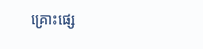គ្រោះផ្សេ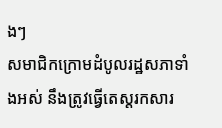ងៗ
សមាជិកក្រោមដំបូលរដ្ឋសភាទាំងអស់ នឹងត្រូវធ្វើតេស្តរកសារ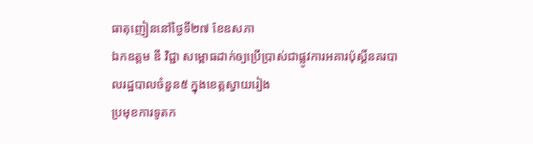ធាតុញៀននៅថ្ងៃទី២៧ ខែឧសភា
ឯកឧត្តម ឌី វិជ្ជា សម្ពោធដាក់ឲ្យប្រើប្រាស់ជាផ្លូវការអគារប៉ុស្តិ៍នគរបាលរដ្ឋបាលចំនួន៥ ក្នុងខេត្តស្វាយរៀង
ប្រមុខការទូតក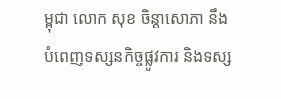ម្ពុជា លោក សុខ ចិន្ដាសោភា នឹងបំពេញទស្សនកិច្ចផ្លូវការ និងទស្ស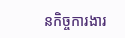នកិច្ចការងារ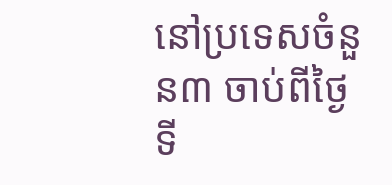នៅប្រទេសចំនួន៣ ចាប់ពីថ្ងៃទី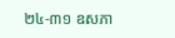២៤-៣១ ឧសភា